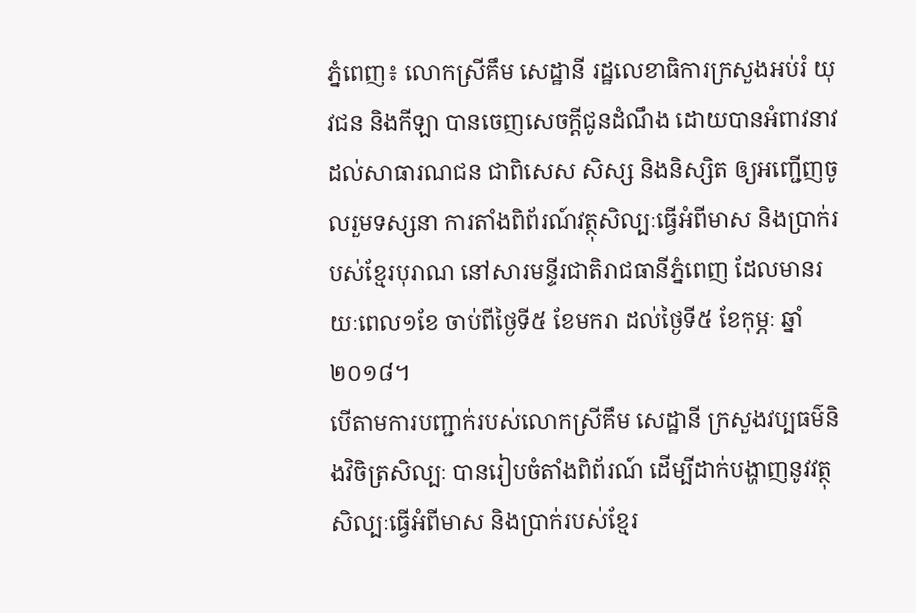ភ្នំពេញ៖ លោកស្រីគឹម សេដ្ឋានី រដ្ឋលេខាធិការក្រសួងអប់រំ យុវជន និងកីឡា បានចេញសេចក្តីជូនដំណឹង ដោយបានអំពាវនាវដល់សាធារណជន ជាពិសេស សិស្ស និងនិស្សិត ឲ្យអញ្ជើញចូលរួមទស្សនា ការតាំងពិព័រណ៍វត្ថុសិល្បៈធ្វើអំពីមាស និងប្រាក់របស់ខ្មែរបុរាណ នៅសារមន្ទីរជាតិរាជធានីភ្នំពេញ ដែលមានរយៈពេល១ខែ ចាប់ពីថ្ងៃទី៥ ខែមករា ដល់ថ្ងៃទី៥ ខែកុម្ភៈ ឆ្នាំ២០១៨។
បើតាមការបញ្ជាក់របស់លោកស្រីគឹម សេដ្ឋានី ក្រសួងវប្បធម៌និងវិចិត្រសិល្បៈ បានរៀបចំតាំងពិព័រណ៍ ដើម្បីដាក់បង្ហាញនូវវត្ថុសិល្បៈធ្វើអំពីមាស និងប្រាក់របស់ខ្មែរ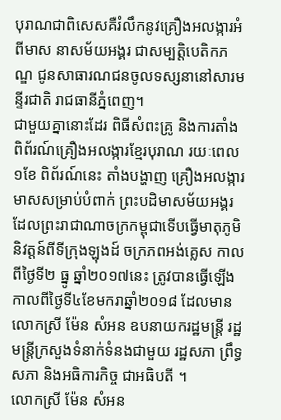បុរាណជាពិសេសគឺរំលឹកនូវគ្រឿងអលង្ការអំពីមាស នាសម័យអង្គរ ជាសម្បត្តិបេតិកភណ្ឌ ជូនសាធារណជនចូលទស្សនានៅសារមន្ទីរជាតិ រាជធានីភ្នំពេញ។
ជាមួយគ្នានោះដែរ ពិធីសំពះគ្រូ និងការតាំងពិព័រណ៍គ្រឿងអលង្ការខ្មែរបុរាណ រយៈពេល១ខែ ពិព័រណ៍នេះ តាំងបង្ហាញ គ្រឿងអលង្ការ មាសសម្រាប់បំពាក់ ព្រះបដិមាសម័យអង្គរ ដែលព្រះរាជាណាចក្រកម្ពុជាទើបធ្វើមាតុភូមិនិវត្តន៍ពីទីក្រុងឡុងដ៍ ចក្រភពអង់គ្លេស កាលពីថ្ងៃទី២ ធ្នូ ឆ្នាំ២០១៧នេះ ត្រូវបានធ្វើឡើងកាលពីថ្ងៃទី៤ខែមករាឆ្នាំ២០១៨ ដែលមានលោកស្រី ម៉ែន សំអន ឧបនាយករដ្ឋមន្ដ្រី រដ្ឋមន្ដ្រីក្រសួងទំនាក់ទំនងជាមួយ រដ្ឋសភា ព្រឹទ្ធសភា និងអធិការកិច្ច ជាអធិបតី ។
លោកស្រី ម៉ែន សំអន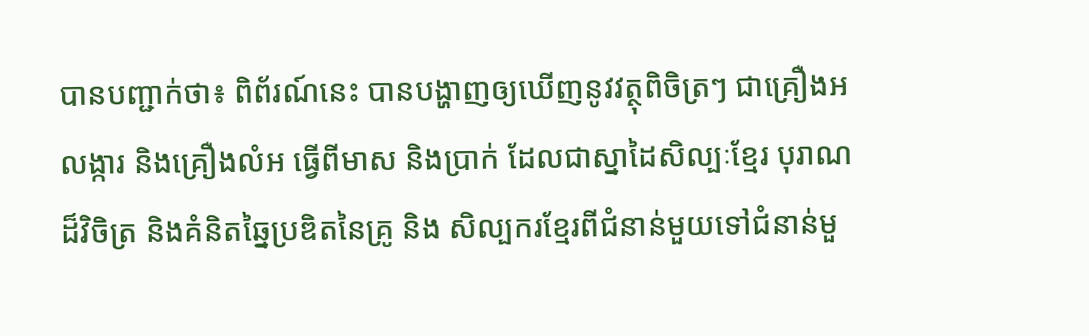បានបញ្ជាក់ថា៖ ពិព័រណ៍នេះ បានបង្ហាញឲ្យឃើញនូវវត្ថុពិចិត្រៗ ជាគ្រឿងអលង្ការ និងគ្រឿងលំអ ធ្វើពីមាស និងប្រាក់ ដែលជាស្នាដៃសិល្បៈខ្មែរ បុរាណដ៏វិចិត្រ និងគំនិតឆ្នៃប្រឌិតនៃគ្រូ និង សិល្បករខ្មែរពីជំនាន់មួយទៅជំនាន់មួ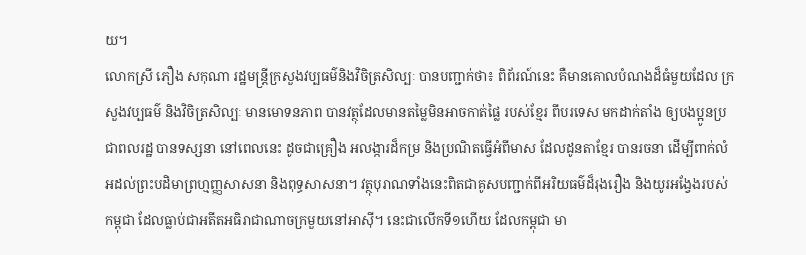យ។
លោកស្រី ភឿង សកុណា រដ្ឋមន្ដ្រីក្រសួងវប្បធម៌និងវិចិត្រសិល្បៈ បានបញ្ជាក់ថា៖ ពិព័រណ៍នេះ គឺមានគោលបំណងដ៏ធំមួយដែល ក្រសួងវប្បធម៌ និងវិចិត្រសិល្បៈ មានមោទនភាព បានវត្ថុដែលមានតម្លៃមិនអាចកាត់ផ្លៃ របស់ខ្មែរ ពីបរទេស មកដាក់តាំង ឲ្យបងប្អូនប្រជាពលរដ្ឋ បានទស្សនា នៅពេលនេះ ដូចជាគ្រឿង អលង្ការដ៏កម្រ និងប្រណិតធ្វើអំពីមាស ដែលដូនតាខ្មែរ បានរចនា ដើម្បីពាក់លំអដល់ព្រះបដិមាព្រហ្មញ្ញសាសនា និងពុទ្ធសាសនា។ វត្ថុបុរាណទាំងនេះពិតជាគូសបញ្ជាក់ពីអរិយធម៌ដ៏រុងរឿង និងយូរអង្វែងរបស់កម្ពុជា ដែលធ្លាប់ជាអតីតអធិរាជាណាចក្រមួយនៅអាស៊ី។ នេះជាលើកទី១ហើយ ដែលកម្ពុជា មា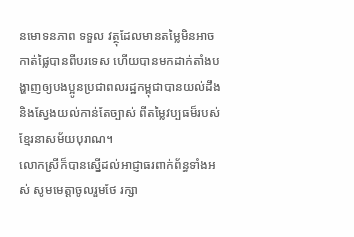នមោទនភាព ទទួល វត្ថុដែលមានតម្លៃមិនអាចកាត់ផ្លៃបានពីបរទេស ហើយបានមកដាក់តាំងបង្ហាញឲ្យបងប្អូនប្រជាពលរដ្ឋកម្ពុជាបានយល់ដឹង និងស្វែងយល់កាន់តែច្បាស់ ពីតម្លៃវប្បធម៏របស់ខ្មែរនាសម័យបុរាណ។
លោកស្រីក៏បានស្នើដល់អាជ្ញាធរពាក់ព័ន្ធទាំងអស់ សូមមេត្តាចូលរួមថែ រក្សា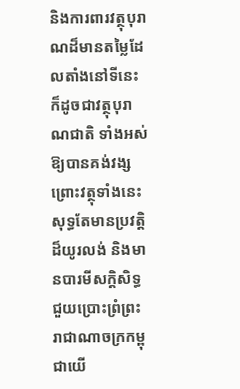និងការពារវត្ថុបុរាណដ៏មានតម្លៃដែលតាំងនៅទីនេះ ក៏ដូចជាវត្ថុបុរាណជាតិ ទាំងអស់ឱ្យបានគង់វង្ស ព្រោះវត្ថុទាំងនេះ សុទ្ធតែមានប្រវត្តិដ៏យូរលង់ និងមានបារមីសក្តិសិទ្ធជួយប្រោះព្រំព្រះរាជាណាចក្រកម្ពុជាយើ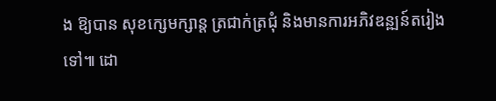ង ឱ្យបាន សុខក្សេមក្សាន្ត ត្រជាក់ត្រជុំ និងមានការអភិវឌន្ឍន៍តរៀងទៅ៕ ដោ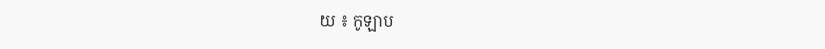យ ៖ កូឡាប